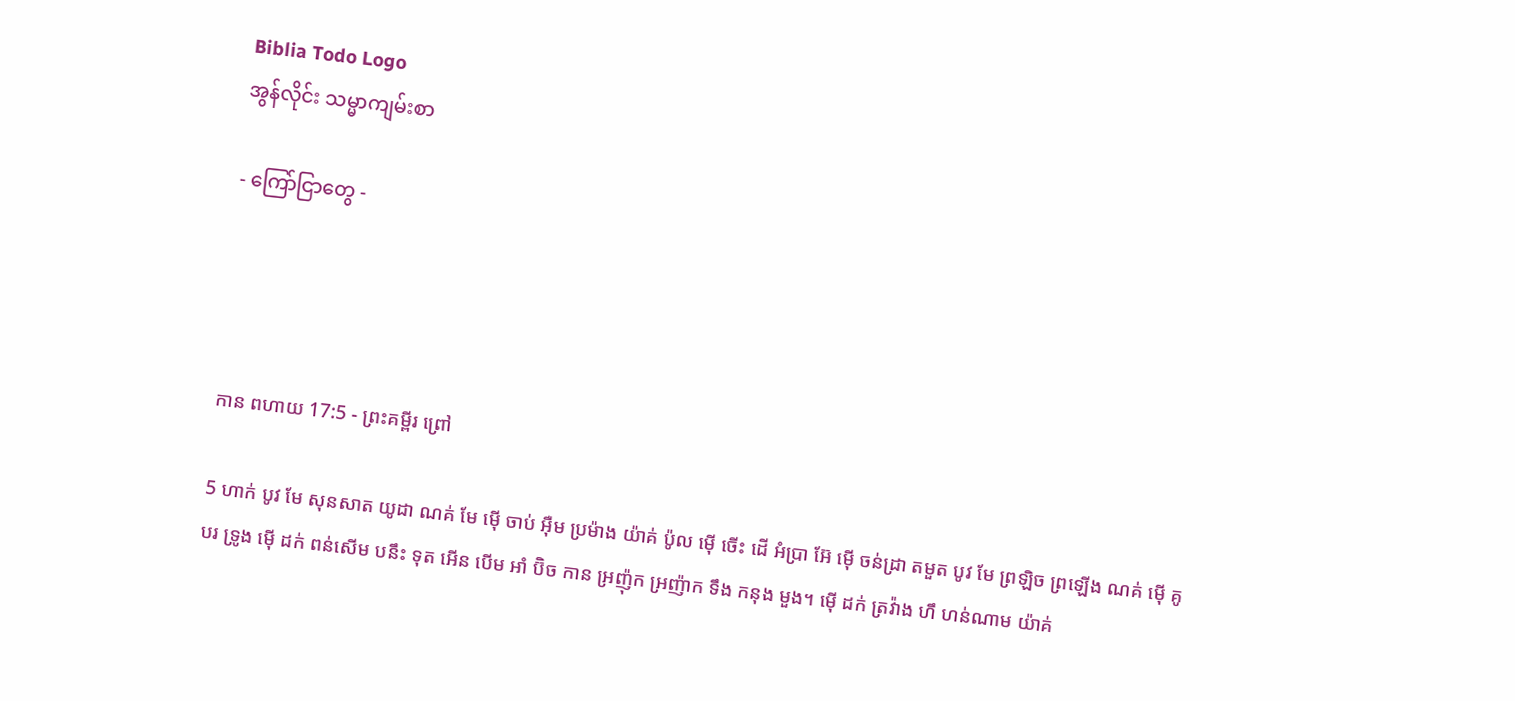Biblia Todo Logo
အွန်လိုင်း သမ္မာကျမ်းစာ

- ကြော်ငြာတွေ -




កាន ពហាយ 17:5 - ព្រះគម្ពីរ ព្រៅ

5 ហាក់ បូវ មែ សុនសាត យូដា ណគ់ មែ ម៉ើ ចាប់ អ៊ឺម ប្រម៉ាង យ៉ាគ់ ប៉ូល ម៉ើ ចើះ ដើ អំប្រា អ៊ែ ម៉ើ ចន់ដ្រា តមួត បូវ មែ ព្រឡិច ព្រឡើង ណគ់ ម៉ើ គូ បរ ទ្រូង ម៉ើ ដក់ ពន់សើម បនឹះ ទុត អើន បើម អាំ ប៊ិច កាន អ្រញ៉ុក អ្រញ៉ាក ទឹង កនុង មួង។ ម៉ើ ដក់ ត្រវ៉ាង ហឹ ហន់ណាម យ៉ាគ់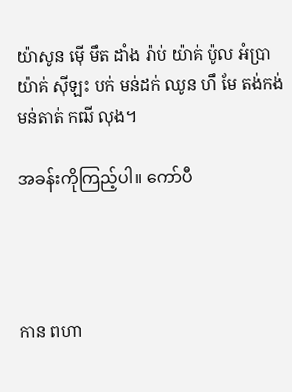យ៉ាសូន ម៉ើ មឹត ដាំង រ៉ាប់ យ៉ាគ់ ប៉ូល អំប្រា យ៉ាគ់ ស៊ីឡះ បក់ មន់ដក់ ឈូន ហឹ មែ តង់កង់ មន់តាត់ កឍី លុង។

အခန်းကိုကြည့်ပါ။ ကော်ပီ




កាន ពហា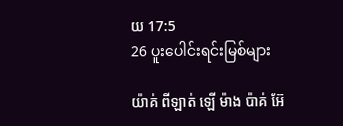យ 17:5
26 ပူးပေါင်းရင်းမြစ်များ

យ៉ាគ់ ពីឡាត់ ឡើ ម៉ាង ប៉ាគ់ អ៊ែ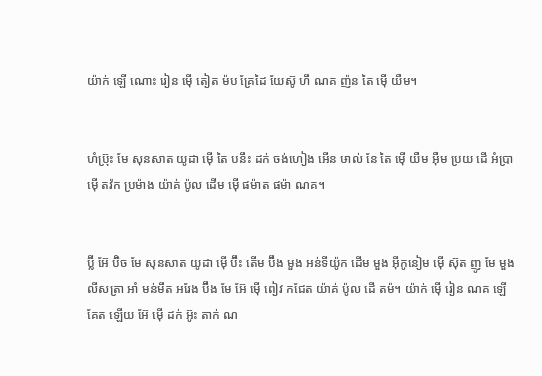យ៉ាក់ ឡើ ណោះ រៀន ម៉ើ តៀត ម៉ប គ្រែដៃ យែស៊ូ ហឹ ណគ ញ៉ន តៃ ម៉ើ យឺម។


ហំប៊្រុះ មែ សុនសាត យូដា ម៉ើ តៃ បនឹះ ដក់ ចង់ហៀង អើន ឞាល់ នែ តៃ ម៉ើ យឺម អ៊ឺម ប្រយ ដើ អំប្រា ម៉ើ តវ៉ក ប្រម៉ាង យ៉ាគ់ ប៉ូល ដើម ម៉ើ ផម៉ាត ផម៉ា ណគ។


ប៊្លី អ៊ែ ប៊ិច មែ សុនសាត យូដា ម៉ើ ប៊ឹះ តើម ប៊ឹង មួង អន់ទីយ៉ូក ដើម មួង អ៊ីកូនៀម ម៉ើ ស៊ុត ញូ មែ មួង លីសត្រា អាំ មន់មឹត អរែង ប៊ឹង មែ អ៊ែ ម៉ើ ពៀវ កជែត យ៉ាគ់ ប៉ូល ដើ តម៉។ យ៉ាក់ ម៉ើ រៀន ណគ ឡើ គែត ឡើយ អ៊ែ ម៉ើ ដក់ អ៊ូះ តាក់ ណ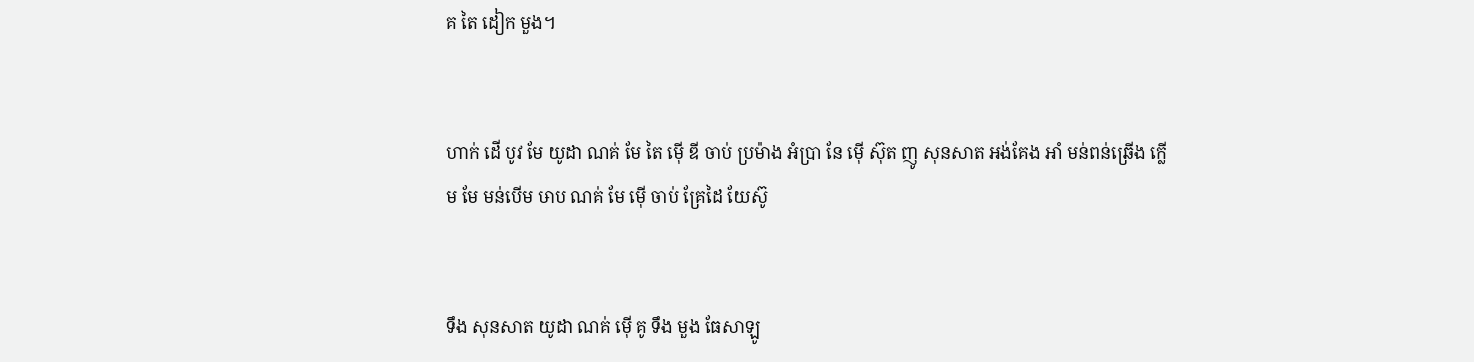គ តៃ ដៀក មួង។


ហាក់ ដើ បូវ មែ យូដា ណគ់ មែ តៃ ម៉ើ ឌី ចាប់ ប្រម៉ាង អំប្រា នែ ម៉ើ ស៊ុត ញូ សុនសាត អង់គែង អាំ មន់ពន់ឆ្រើង ក្លើម មែ មន់បើម ឞាប ណគ់ មែ ម៉ើ ចាប់ គ្រែដៃ យែស៊ូ


ទឹង សុនសាត យូដា ណគ់ ម៉ើ គូ ទឹង មួង ធែសាឡូ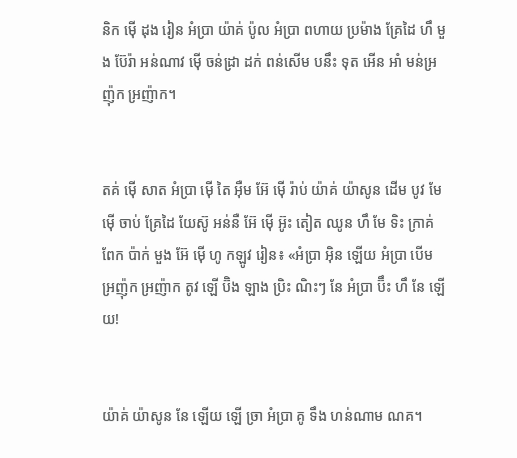និក ម៉ើ ដុង រៀន អំប្រា យ៉ាគ់ ប៉ូល អំប្រា ពហាយ ប្រម៉ាង គ្រែដៃ ហឹ មួង ប៊ែរ៉ា អន់ណាវ ម៉ើ ចន់ដ្រា ដក់ ពន់សើម បនឹះ ទុត អើន អាំ មន់អ្រញ៉ុក អ្រញ៉ាក។


តគ់ ម៉ើ សាត អំប្រា ម៉ើ តៃ អ៊ឺម អ៊ែ ម៉ើ រ៉ាប់ យ៉ាគ់ យ៉ាសូន ដើម បូវ មែ ម៉ើ ចាប់ គ្រែដៃ យែស៊ូ អន់នឺ អ៊ែ ម៉ើ អ៊ូះ តៀត ឈូន ហឹ មែ ទិះ ក្រាគ់ ពែក ប៉ាក់ មួង អ៊ែ ម៉ើ ហូ កឡូវ រៀន៖ «អំប្រា អ៊ិន ឡើយ អំប្រា បើម អ្រញ៉ុក អ្រញ៉ាក តូវ ឡើ ប៊ិង ឡាង ប្រិះ ណិះៗ នែ អំប្រា ប៊ឹះ ហឹ នែ ឡើយ!


យ៉ាគ់ យ៉ាសូន នែ ឡើយ ឡើ ច្រា អំប្រា គូ ទឹង ហន់ណាម ណគ។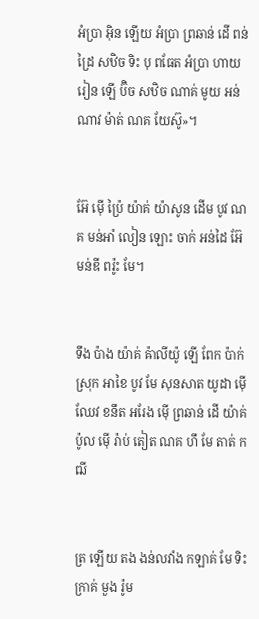អំប្រា អ៊ិន ឡើយ អំប្រា ព្រឆាន់ ដើ ពន់ដ្រៃ សឋិច ទិះ បុ ពធែត អំប្រា ហាយ រៀន ឡើ ប៊ិច សឋិច ណាគ់ មូយ អន់ណាវ ម៉ាត់ ណគ យែស៊ូ»។


អ៊ែ ម៉ើ ប៉្រៃ យ៉ាគ់ យ៉ាសូន ដើម បូវ ណគ មន់អាំ លៀន ឡោះ ចាក់ អន់ដៃ អ៊ែ មន់ឌី ពរ៉ូះ មែ។


ទឹង ប៉ាង យ៉ាគ់ ឝ៉ាលីយ៉ូ ឡើ ពែក ប៉ាក់ ស្រុក អាខៃ បូវ មែ សុនសាត យូដា ម៉ើ ឈែវ ខនឹត អរែង ម៉ើ ព្រឆាន់ ដើ យ៉ាគ់ ប៉ូល ម៉ើ រ៉ាប់ តៀត ណគ ហឹ មែ តាត់ កឍី


ត្រ ឡើយ តង ងន់លវាំង កឡាគ់ មែ ទិះ ក្រាគ់ មួង រ៉ូម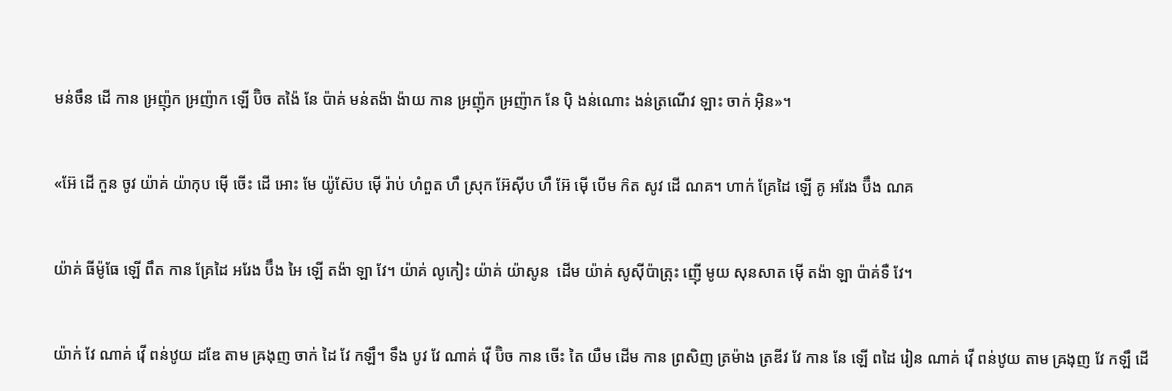មន់ចឹន ដើ កាន អ្រញ៉ុក អ្រញ៉ាក ឡើ ប៊ិច តង៉ៃ នែ ប៉ាគ់ មន់តង៉ា ង៉ាយ កាន អ្រញ៉ុក អ្រញ៉ាក នែ ប៉ិ ងន់ណោះ ងន់ត្រណើវ ឡាះ ចាក់ អ៊ិន»។


«អ៊ែ ដើ កួន ចូវ យ៉ាគ់ យ៉ាកុប ម៉ើ ចើះ ដើ អោះ មែ យ៉ូស៊ែប ម៉ើ រ៉ាប់ ហំពួត ហឹ ស្រុក អ៊ែស៊ីប ហឹ អ៊ែ ម៉ើ បើម ក៝ត សូវ ដើ ណគ។ ហាក់ គ្រែដៃ ឡើ គូ អរែង ប៊ឹង ណគ


យ៉ាគ់ ធីម៉ូធែ ឡើ ពឹត កាន គ្រែដៃ អរែង ប៊ឹង អៃ ឡើ តង៉ា ឡា វែ។ យ៉ាគ់ លូកៀះ យ៉ាគ់ យ៉ាសូន  ដើម យ៉ាគ់ សូស៊ីប៉ាត្រុះ ញ៉ើ មូយ សុនសាត ម៉ើ តង៉ា ឡា ប៉ាគ់ទឺ វែ។


យ៉ាក់ វែ ណាគ់ វ៉ើ ពន់ឋូយ ដឌែ តាម ឝ្រងុញ ចាក់ ដៃ វែ កឡឹ។ ទឹង បូវ វែ ណាគ់ វ៉ើ ប៊ិច កាន ចើះ តៃ យឺម ដើម កាន ព្រសិញ ត្រម៉ាង ត្រឌីវ វែ កាន នែ ឡើ ពដៃ រៀន ណាគ់ វ៉ើ ពន់ឋូយ តាម ឝ្រងុញ វែ កឡឹ ដើ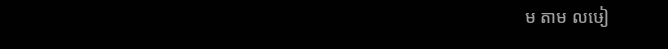ម តាម លឞៀ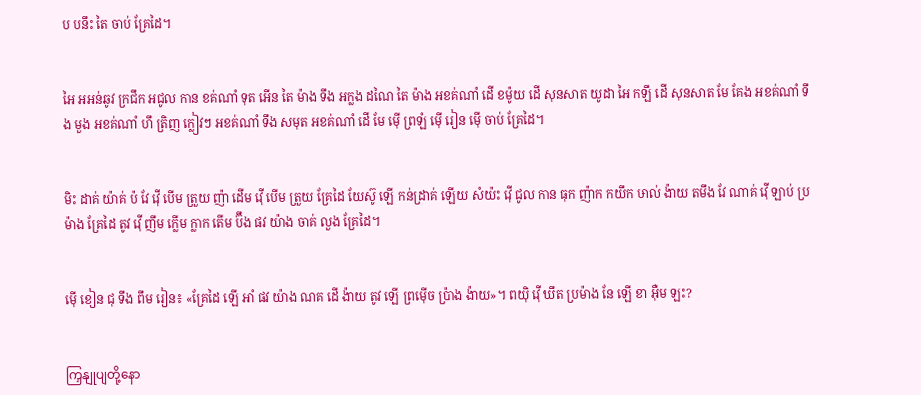ប បនឹះ តៃ ចាប់ គ្រែដៃ។


អៃ អអន់ឆូវ ក្រជឹក អជូល កាន ខគ់ណាំ ទុត អើន តៃ ម៉ាង ទឹង អក្លង ដណៃ តៃ ម៉ាង អខគ់ណាំ ដើ ខម៉ូយ ដើ សុនសាត យូដា អៃ កឡឹ ដើ សុនសាត មែ គែង អខគ់ណាំ ទឹង មួង អខគ់ណាំ ហឹ ត្រិញ ក្លៀវៗ អខគ់ណាំ ទឹង សមុត អខគ់ណាំ ដើ មែ ម៉ើ ព្រឡំ ម៉ើ រៀន ម៉ើ ចាប់ គ្រែដៃ។


មិះ ដាគ់ យ៉ាគ់ ប៉ វែ វ៉ើ បើម ត្រួយ ញ៉ា ដើម វ៉ើ បើម ត្រួយ គ្រែដៃ យែស៊ូ ឡើ កន់ដ្រាគ់ ឡើយ សំយ៉ះ វ៉ើ ជូល កាន ធុក ញ៉ាក កយឹក ឞាល់ ង៉ាយ តមឹង វែ ណាគ់ វ៉ើ ឡាប់ ប្រម៉ាង គ្រែដៃ តូវ វ៉ើ ញឹម ក្លើម ក្លាក តើម ប៊ឹង ផវ យ៉ាង ចាគ់ លួង គ្រែដៃ។


ម៉ើ ខៀន ជុ ទឹង ពឹម រៀន៖ «គ្រែដៃ ឡើ អាំ ផវ យ៉ាង ណគ ដើ ង៉ាយ តូវ ឡើ ព្រម៉ើច ប៉្រាង ង៉ាយ»។ ពយ៉ិ វ៉ើ ឃឹត ប្រម៉ាង នែ ឡើ ខា អ៊ឺម ឡះ?


ကြှနျုပျတို့နော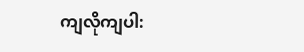ကျလိုကျပါ: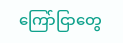ကြော်ငြာတွေ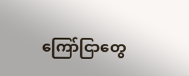ကြော်ငြာတွေ